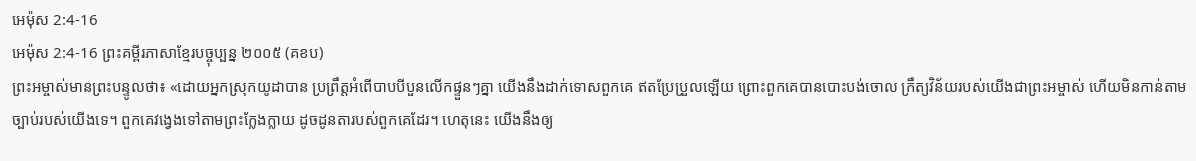អេម៉ុស 2:4-16
អេម៉ុស 2:4-16 ព្រះគម្ពីរភាសាខ្មែរបច្ចុប្បន្ន ២០០៥ (គខប)
ព្រះអម្ចាស់មានព្រះបន្ទូលថា៖ «ដោយអ្នកស្រុកយូដាបាន ប្រព្រឹត្តអំពើបាបបីបួនលើកផ្ទួនៗគ្នា យើងនឹងដាក់ទោសពួកគេ ឥតប្រែប្រួលឡើយ ព្រោះពួកគេបានបោះបង់ចោល ក្រឹត្យវិន័យរបស់យើងជាព្រះអម្ចាស់ ហើយមិនកាន់តាមច្បាប់របស់យើងទេ។ ពួកគេវង្វេងទៅតាមព្រះក្លែងក្លាយ ដូចដូនតារបស់ពួកគេដែរ។ ហេតុនេះ យើងនឹងឲ្យ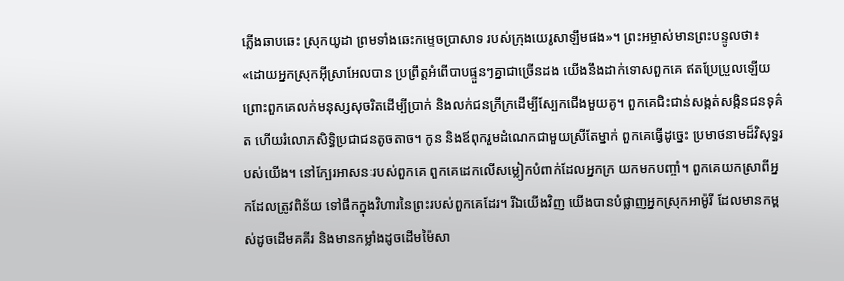ភ្លើងឆាបឆេះ ស្រុកយូដា ព្រមទាំងឆេះកម្ទេចប្រាសាទ របស់ក្រុងយេរូសាឡឹមផង»។ ព្រះអម្ចាស់មានព្រះបន្ទូលថា៖ «ដោយអ្នកស្រុកអ៊ីស្រាអែលបាន ប្រព្រឹត្តអំពើបាបផ្ទួនៗគ្នាជាច្រើនដង យើងនឹងដាក់ទោសពួកគេ ឥតប្រែប្រួលឡើយ ព្រោះពួកគេលក់មនុស្សសុចរិតដើម្បីប្រាក់ និងលក់ជនក្រីក្រដើម្បីស្បែកជើងមួយគូ។ ពួកគេជិះជាន់សង្កត់សង្កិនជនទុគ៌ត ហើយរំលោភសិទ្ធិប្រជាជនតូចតាច។ កូន និងឪពុករួមដំណេកជាមួយស្រីតែម្នាក់ ពួកគេធ្វើដូច្នេះ ប្រមាថនាមដ៏វិសុទ្ធរបស់យើង។ នៅក្បែរអាសនៈរបស់ពួកគេ ពួកគេដេកលើសម្លៀកបំពាក់ដែលអ្នកក្រ យកមកបញ្ចាំ។ ពួកគេយកស្រាពីអ្នកដែលត្រូវពិន័យ ទៅផឹកក្នុងវិហារនៃព្រះរបស់ពួកគេដែរ។ រីឯយើងវិញ យើងបានបំផ្លាញអ្នកស្រុកអាម៉ូរី ដែលមានកម្ពស់ដូចដើមគគីរ និងមានកម្លាំងដូចដើមម៉ៃសា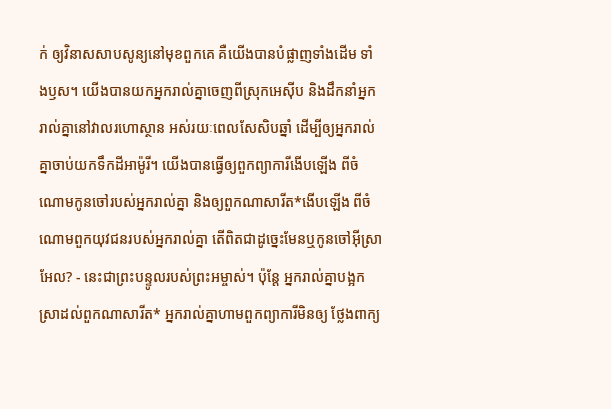ក់ ឲ្យវិនាសសាបសូន្យនៅមុខពួកគេ គឺយើងបានបំផ្លាញទាំងដើម ទាំងឫស។ យើងបានយកអ្នករាល់គ្នាចេញពីស្រុកអេស៊ីប និងដឹកនាំអ្នករាល់គ្នានៅវាលរហោស្ថាន អស់រយៈពេលសែសិបឆ្នាំ ដើម្បីឲ្យអ្នករាល់គ្នាចាប់យកទឹកដីអាម៉ូរី។ យើងបានធ្វើឲ្យពួកព្យាការីងើបឡើង ពីចំណោមកូនចៅរបស់អ្នករាល់គ្នា និងឲ្យពួកណាសារីត*ងើបឡើង ពីចំណោមពួកយុវជនរបស់អ្នករាល់គ្នា តើពិតជាដូច្នេះមែនឬកូនចៅអ៊ីស្រាអែល? - នេះជាព្រះបន្ទូលរបស់ព្រះអម្ចាស់។ ប៉ុន្តែ អ្នករាល់គ្នាបង្អកស្រាដល់ពួកណាសារីត* អ្នករាល់គ្នាហាមពួកព្យាការីមិនឲ្យ ថ្លែងពាក្យ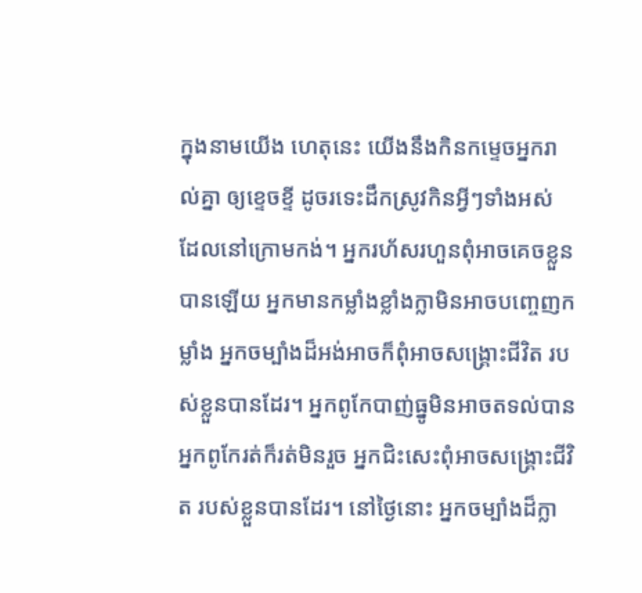ក្នុងនាមយើង ហេតុនេះ យើងនឹងកិនកម្ទេចអ្នករាល់គ្នា ឲ្យខ្ទេចខ្ទី ដូចរទេះដឹកស្រូវកិនអ្វីៗទាំងអស់ ដែលនៅក្រោមកង់។ អ្នករហ័សរហួនពុំអាចគេចខ្លួនបានឡើយ អ្នកមានកម្លាំងខ្លាំងក្លាមិនអាចបញ្ចេញកម្លាំង អ្នកចម្បាំងដ៏អង់អាចក៏ពុំអាចសង្គ្រោះជីវិត របស់ខ្លួនបានដែរ។ អ្នកពូកែបាញ់ធ្នូមិនអាចតទល់បាន អ្នកពូកែរត់ក៏រត់មិនរួច អ្នកជិះសេះពុំអាចសង្គ្រោះជីវិត របស់ខ្លួនបានដែរ។ នៅថ្ងៃនោះ អ្នកចម្បាំងដ៏ក្លា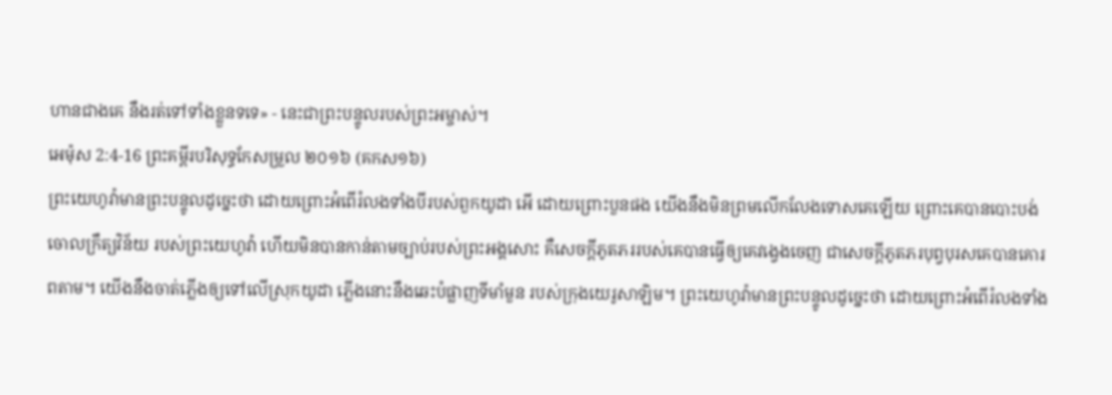ហានជាងគេ នឹងរត់ទៅទាំងខ្លួនទទេ» - នេះជាព្រះបន្ទូលរបស់ព្រះអម្ចាស់។
អេម៉ុស 2:4-16 ព្រះគម្ពីរបរិសុទ្ធកែសម្រួល ២០១៦ (គកស១៦)
ព្រះយេហូវ៉ាមានព្រះបន្ទូលដូច្នេះថា ដោយព្រោះអំពើរំលងទាំងបីរបស់ពួកយូដា អើ ដោយព្រោះបួនផង យើងនឹងមិនព្រមលើកលែងទោសគេឡើយ ព្រោះគេបានបោះបង់ចោលក្រឹត្យវិន័យ របស់ព្រះយេហូវ៉ា ហើយមិនបានកាន់តាមច្បាប់របស់ព្រះអង្គសោះ គឺសេចក្ដីភូតភររបស់គេបានធ្វើឲ្យគេវង្វេងចេញ ជាសេចក្ដីភូតភរបុព្វបុរសគេបានគោរពតាម។ យើងនឹងចាត់ភ្លើងឲ្យទៅលើស្រុកយូដា ភ្លើងនោះនឹងឆេះបំផ្លាញទីមាំមួន របស់ក្រុងយេរូសាឡិម។ ព្រះយេហូវ៉ាមានព្រះបន្ទូលដូច្នេះថា ដោយព្រោះអំពើរំលងទាំង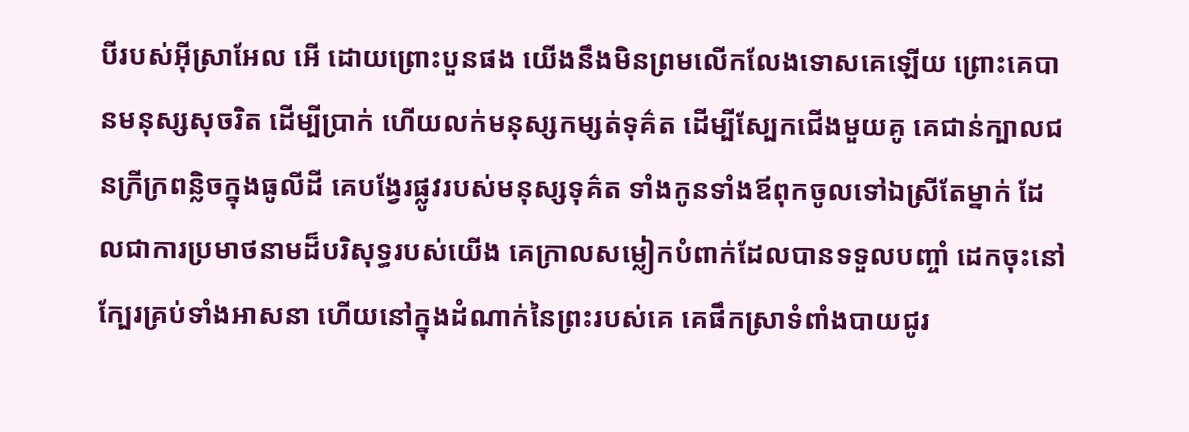បីរបស់អ៊ីស្រាអែល អើ ដោយព្រោះបួនផង យើងនឹងមិនព្រមលើកលែងទោសគេឡើយ ព្រោះគេបានមនុស្សសុចរិត ដើម្បីប្រាក់ ហើយលក់មនុស្សកម្សត់ទុគ៌ត ដើម្បីស្បែកជើងមួយគូ គេជាន់ក្បាលជនក្រីក្រពន្លិចក្នុងធូលីដី គេបង្វែរផ្លូវរបស់មនុស្សទុគ៌ត ទាំងកូនទាំងឪពុកចូលទៅឯស្រីតែម្នាក់ ដែលជាការប្រមាថនាមដ៏បរិសុទ្ធរបស់យើង គេក្រាលសម្លៀកបំពាក់ដែលបានទទួលបញ្ចាំ ដេកចុះនៅក្បែរគ្រប់ទាំងអាសនា ហើយនៅក្នុងដំណាក់នៃព្រះរបស់គេ គេផឹកស្រាទំពាំងបាយជូរ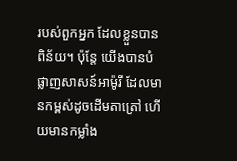របស់ពួកអ្នក ដែលខ្លួនបានពិន័យ។ ប៉ុន្តែ យើងបានបំផ្លាញសាសន៍អាម៉ូរី ដែលមានកម្ពស់ដូចដើមតាត្រៅ ហើយមានកម្លាំង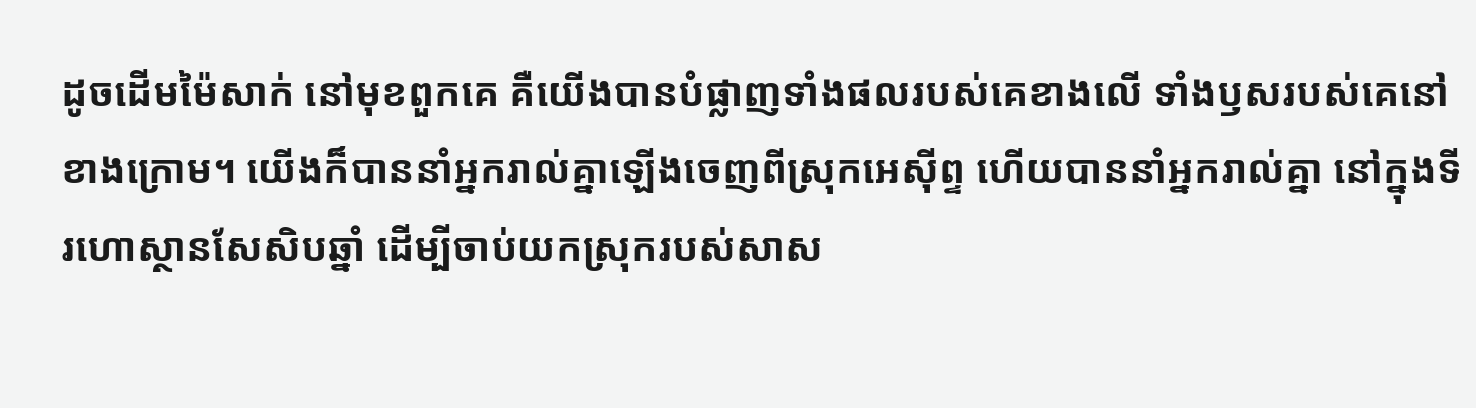ដូចដើមម៉ៃសាក់ នៅមុខពួកគេ គឺយើងបានបំផ្លាញទាំងផលរបស់គេខាងលើ ទាំងឫសរបស់គេនៅខាងក្រោម។ យើងក៏បាននាំអ្នករាល់គ្នាឡើងចេញពីស្រុកអេស៊ីព្ទ ហើយបាននាំអ្នករាល់គ្នា នៅក្នុងទីរហោស្ថានសែសិបឆ្នាំ ដើម្បីចាប់យកស្រុករបស់សាស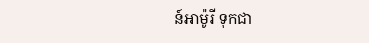ន៍អាម៉ូរី ទុកជា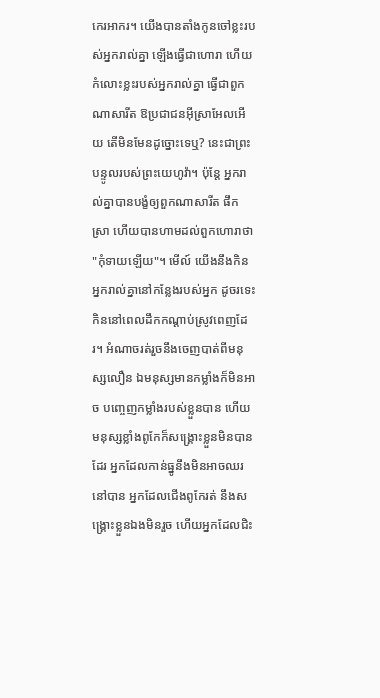កេរអាករ។ យើងបានតាំងកូនចៅខ្លះរបស់អ្នករាល់គ្នា ឡើងធ្វើជាហោរា ហើយកំលោះខ្លះរបស់អ្នករាល់គ្នា ធ្វើជាពួកណាសារីត ឱប្រជាជនអ៊ីស្រាអែលអើយ តើមិនមែនដូច្នោះទេឬ? នេះជាព្រះបន្ទូលរបស់ព្រះយេហូវ៉ា។ ប៉ុន្តែ អ្នករាល់គ្នាបានបង្ខំឲ្យពួកណាសារីត ផឹកស្រា ហើយបានហាមដល់ពួកហោរាថា "កុំទាយឡើយ"។ មើល៍ យើងនឹងកិនអ្នករាល់គ្នានៅកន្លែងរបស់អ្នក ដូចរទេះកិននៅពេលដឹកកណ្ដាប់ស្រូវពេញដែរ។ អំណាចរត់រួចនឹងចេញបាត់ពីមនុស្សលឿន ឯមនុស្សមានកម្លាំងក៏មិនអាច បញ្ចេញកម្លាំងរបស់ខ្លួនបាន ហើយមនុស្សខ្លាំងពូកែក៏សង្គ្រោះខ្លួនមិនបានដែរ អ្នកដែលកាន់ធ្នូនឹងមិនអាចឈរនៅបាន អ្នកដែលជើងពូកែរត់ នឹងសង្គ្រោះខ្លួនឯងមិនរួច ហើយអ្នកដែលជិះ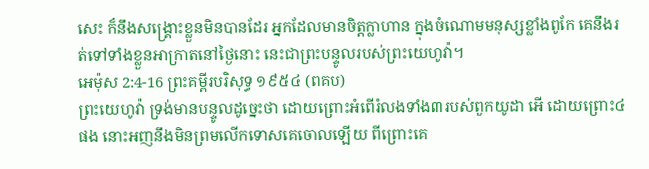សេះ ក៏នឹងសង្គ្រោះខ្លួនមិនបានដែរ អ្នកដែលមានចិត្តក្លាហាន ក្នុងចំណោមមនុស្សខ្លាំងពូកែ គេនឹងរត់ទៅទាំងខ្លួនអាក្រាតនៅថ្ងៃនោះ នេះជាព្រះបន្ទូលរបស់ព្រះយេហូវ៉ា។
អេម៉ុស 2:4-16 ព្រះគម្ពីរបរិសុទ្ធ ១៩៥៤ (ពគប)
ព្រះយេហូវ៉ា ទ្រង់មានបន្ទូលដូច្នេះថា ដោយព្រោះអំពើរំលងទាំង៣របស់ពួកយូដា អើ ដោយព្រោះ៤ផង នោះអញនឹងមិនព្រមលើកទោសគេចោលឡើយ ពីព្រោះគេ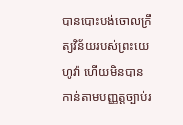បានបោះបង់ចោលក្រឹត្យវិន័យរបស់ព្រះយេហូវ៉ា ហើយមិនបានកាន់តាមបញ្ញត្តច្បាប់រ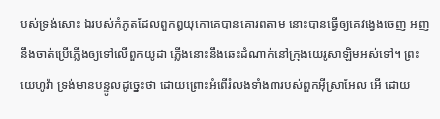បស់ទ្រង់សោះ ឯរបស់កំភូតដែលពួកឰយុកោគេបានគោរពតាម នោះបានធ្វើឲ្យគេវង្វេងចេញ អញនឹងចាត់ប្រើភ្លើងឲ្យទៅលើពួកយូដា ភ្លើងនោះនឹងឆេះដំណាក់នៅក្រុងយេរូសាឡិមអស់ទៅ។ ព្រះយេហូវ៉ា ទ្រង់មានបន្ទូលដូច្នេះថា ដោយព្រោះអំពើរំលងទាំង៣របស់ពួកអ៊ីស្រាអែល អើ ដោយ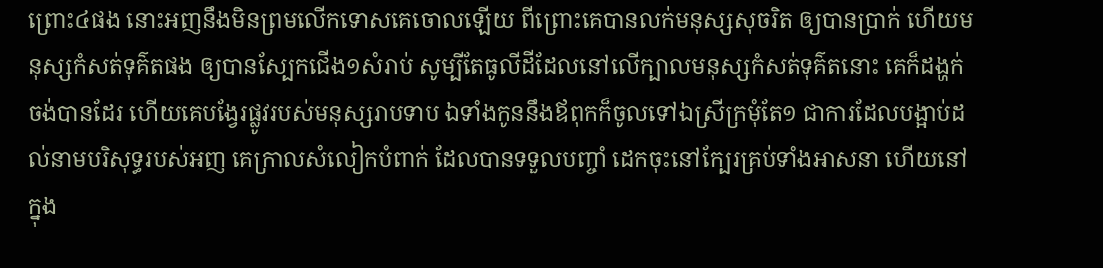ព្រោះ៤ផង នោះអញនឹងមិនព្រមលើកទោសគេចោលឡើយ ពីព្រោះគេបានលក់មនុស្សសុចរិត ឲ្យបានប្រាក់ ហើយមនុស្សកំសត់ទុគ៌តផង ឲ្យបានស្បែកជើង១សំរាប់ សូម្បីតែធូលីដីដែលនៅលើក្បាលមនុស្សកំសត់ទុគ៌តនោះ គេក៏ដង្ហក់ចង់បានដែរ ហើយគេបង្វែរផ្លូវរបស់មនុស្សរាបទាប ឯទាំងកូននឹងឪពុកក៏ចូលទៅឯស្រីក្រមុំតែ១ ជាការដែលបង្អាប់ដល់នាមបរិសុទ្ធរបស់អញ គេក្រាលសំលៀកបំពាក់ ដែលបានទទួលបញ្ចាំ ដេកចុះនៅក្បែរគ្រប់ទាំងអាសនា ហើយនៅក្នុង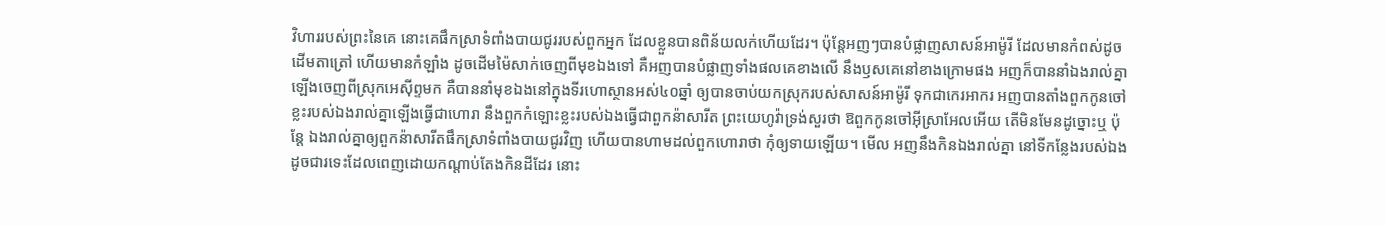វិហាររបស់ព្រះនៃគេ នោះគេផឹកស្រាទំពាំងបាយជូររបស់ពួកអ្នក ដែលខ្លួនបានពិន័យលក់ហើយដែរ។ ប៉ុន្តែអញៗបានបំផ្លាញសាសន៍អាម៉ូរី ដែលមានកំពស់ដូចដើមតាត្រៅ ហើយមានកំឡាំង ដូចដើមម៉ៃសាក់ចេញពីមុខឯងទៅ គឺអញបានបំផ្លាញទាំងផលគេខាងលើ នឹងឫសគេនៅខាងក្រោមផង អញក៏បាននាំឯងរាល់គ្នាឡើងចេញពីស្រុកអេស៊ីព្ទមក គឺបាននាំមុខឯងនៅក្នុងទីរហោស្ថានអស់៤០ឆ្នាំ ឲ្យបានចាប់យកស្រុករបស់សាសន៍អាម៉ូរី ទុកជាកេរអាករ អញបានតាំងពួកកូនចៅខ្លះរបស់ឯងរាល់គ្នាឡើងធ្វើជាហោរា នឹងពួកកំឡោះខ្លះរបស់ឯងធ្វើជាពួកន៉ាសារីត ព្រះយេហូវ៉ាទ្រង់សួរថា ឱពួកកូនចៅអ៊ីស្រាអែលអើយ តើមិនមែនដូច្នោះឬ ប៉ុន្តែ ឯងរាល់គ្នាឲ្យពួកន៉ាសារីតផឹកស្រាទំពាំងបាយជូរវិញ ហើយបានហាមដល់ពួកហោរាថា កុំឲ្យទាយឡើយ។ មើល អញនឹងកិនឯងរាល់គ្នា នៅទីកន្លែងរបស់ឯង ដូចជារទេះដែលពេញដោយកណ្តាប់តែងកិនដីដែរ នោះ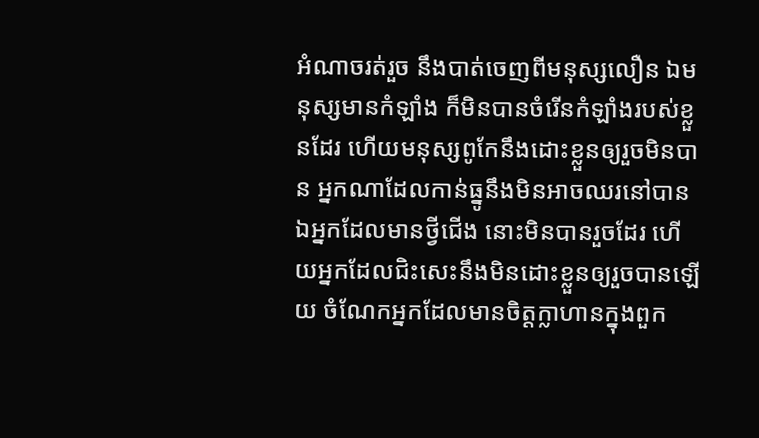អំណាចរត់រួច នឹងបាត់ចេញពីមនុស្សលឿន ឯមនុស្សមានកំឡាំង ក៏មិនបានចំរើនកំឡាំងរបស់ខ្លួនដែរ ហើយមនុស្សពូកែនឹងដោះខ្លួនឲ្យរួចមិនបាន អ្នកណាដែលកាន់ធ្នូនឹងមិនអាចឈរនៅបាន ឯអ្នកដែលមានថ្វីជើង នោះមិនបានរួចដែរ ហើយអ្នកដែលជិះសេះនឹងមិនដោះខ្លួនឲ្យរួចបានឡើយ ចំណែកអ្នកដែលមានចិត្តក្លាហានក្នុងពួក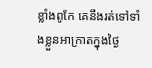ខ្លាំងពូកែ គេនឹងរត់ទៅទាំងខ្លួនអាក្រាតក្នុងថ្ងៃ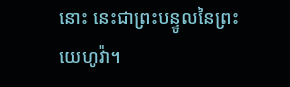នោះ នេះជាព្រះបន្ទូលនៃព្រះយេហូវ៉ា។